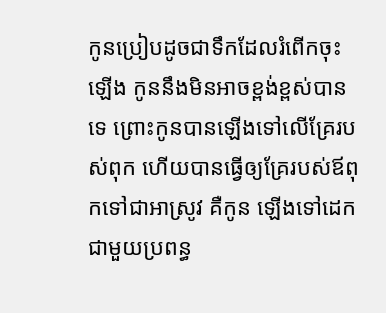កូនប្រៀបដូចជាទឹកដែលរំពើកចុះឡើង កូននឹងមិនអាចខ្ពង់ខ្ពស់បានទេ ព្រោះកូនបានឡើងទៅលើគ្រែរបស់ពុក ហើយបានធ្វើឲ្យគ្រែរបស់ឪពុកទៅជាអាស្រូវ គឺកូន ឡើងទៅដេកជាមួយប្រពន្ធ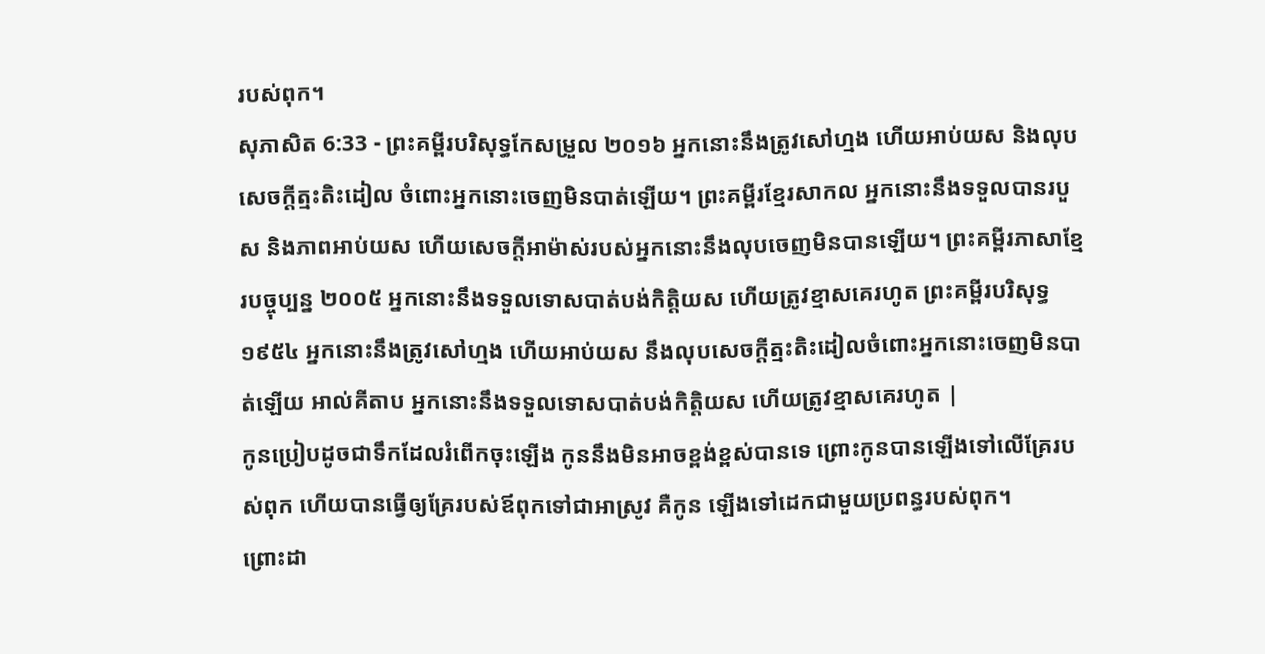របស់ពុក។
សុភាសិត 6:33 - ព្រះគម្ពីរបរិសុទ្ធកែសម្រួល ២០១៦ អ្នកនោះនឹងត្រូវសៅហ្មង ហើយអាប់យស និងលុបសេចក្ដីត្មះតិះដៀល ចំពោះអ្នកនោះចេញមិនបាត់ឡើយ។ ព្រះគម្ពីរខ្មែរសាកល អ្នកនោះនឹងទទួលបានរបួស និងភាពអាប់យស ហើយសេចក្ដីអាម៉ាស់របស់អ្នកនោះនឹងលុបចេញមិនបានឡើយ។ ព្រះគម្ពីរភាសាខ្មែរបច្ចុប្បន្ន ២០០៥ អ្នកនោះនឹងទទួលទោសបាត់បង់កិត្តិយស ហើយត្រូវខ្មាសគេរហូត ព្រះគម្ពីរបរិសុទ្ធ ១៩៥៤ អ្នកនោះនឹងត្រូវសៅហ្មង ហើយអាប់យស នឹងលុបសេចក្ដីត្មះតិះដៀលចំពោះអ្នកនោះចេញមិនបាត់ឡើយ អាល់គីតាប អ្នកនោះនឹងទទួលទោសបាត់បង់កិត្តិយស ហើយត្រូវខ្មាសគេរហូត |
កូនប្រៀបដូចជាទឹកដែលរំពើកចុះឡើង កូននឹងមិនអាចខ្ពង់ខ្ពស់បានទេ ព្រោះកូនបានឡើងទៅលើគ្រែរបស់ពុក ហើយបានធ្វើឲ្យគ្រែរបស់ឪពុកទៅជាអាស្រូវ គឺកូន ឡើងទៅដេកជាមួយប្រពន្ធរបស់ពុក។
ព្រោះដា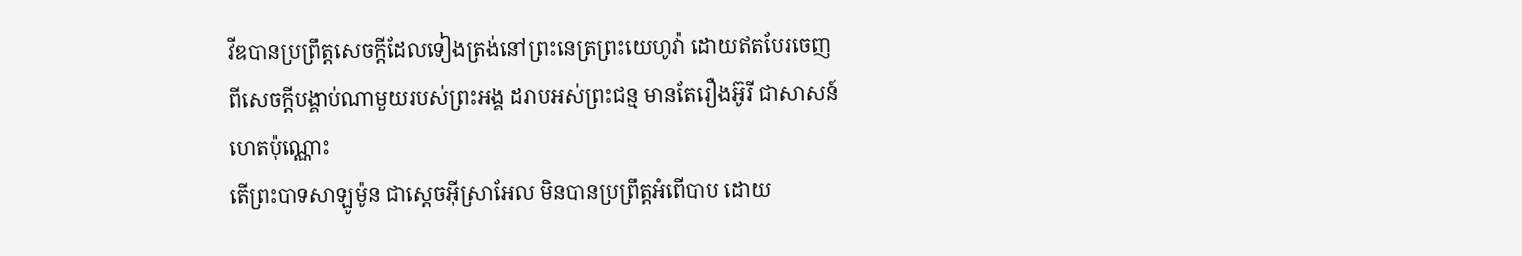វីឌបានប្រព្រឹត្តសេចក្ដីដែលទៀងត្រង់នៅព្រះនេត្រព្រះយេហូវ៉ា ដោយឥតបែរចេញពីសេចក្ដីបង្គាប់ណាមួយរបស់ព្រះអង្គ ដរាបអស់ព្រះជន្ម មានតែរឿងអ៊ូរី ជាសាសន៍ហេតប៉ុណ្ណោះ
តើព្រះបាទសាឡូម៉ូន ជាស្តេចអ៊ីស្រាអែល មិនបានប្រព្រឹត្តអំពើបាប ដោយ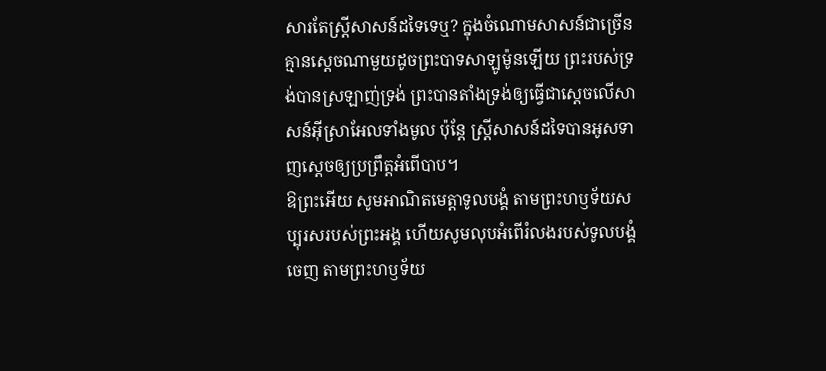សារតែស្ត្រីសាសន៍ដទៃទេឬ? ក្នុងចំណោមសាសន៍ជាច្រើន គ្មានស្តេចណាមួយដូចព្រះបាទសាឡូម៉ូនឡើយ ព្រះរបស់ទ្រង់បានស្រឡាញ់ទ្រង់ ព្រះបានតាំងទ្រង់ឲ្យធ្វើជាស្តេចលើសាសន៍អ៊ីស្រាអែលទាំងមូល ប៉ុន្តែ ស្ត្រីសាសន៍ដទៃបានអូសទាញស្ដេចឲ្យប្រព្រឹត្តអំពើបាប។
ឱព្រះអើយ សូមអាណិតមេត្តាទូលបង្គំ តាមព្រះហឫទ័យសប្បុរសរបស់ព្រះអង្គ ហើយសូមលុបអំពើរំលងរបស់ទូលបង្គំចេញ តាមព្រះហឫទ័យ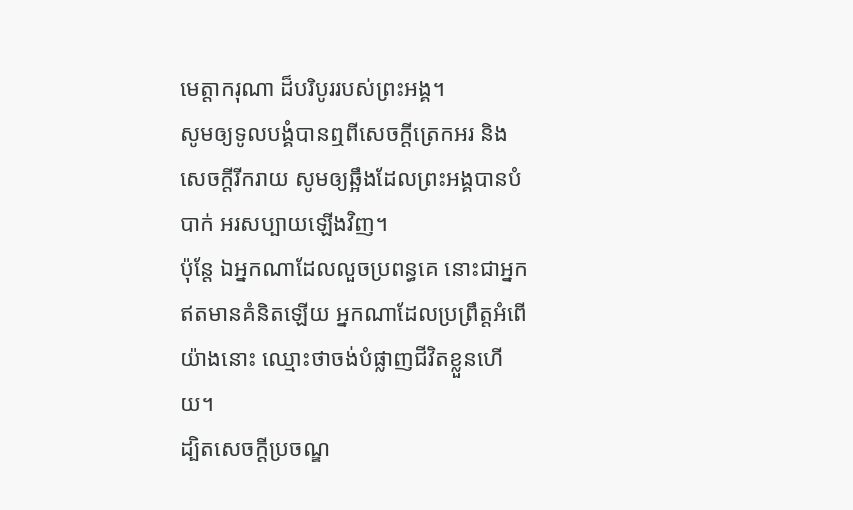មេត្តាករុណា ដ៏បរិបូររបស់ព្រះអង្គ។
សូមឲ្យទូលបង្គំបានឮពីសេចក្ដីត្រេកអរ និងសេចក្ដីរីករាយ សូមឲ្យឆ្អឹងដែលព្រះអង្គបានបំបាក់ អរសប្បាយឡើងវិញ។
ប៉ុន្តែ ឯអ្នកណាដែលលួចប្រពន្ធគេ នោះជាអ្នកឥតមានគំនិតឡើយ អ្នកណាដែលប្រព្រឹត្តអំពើយ៉ាងនោះ ឈ្មោះថាចង់បំផ្លាញជីវិតខ្លួនហើយ។
ដ្បិតសេចក្ដីប្រចណ្ឌ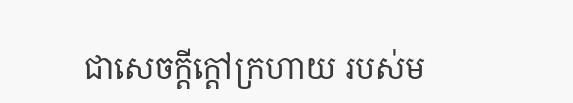ជាសេចក្ដីក្តៅក្រហាយ របស់ម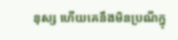នុស្ស ហើយគេនឹងមិនប្រណីក្នុ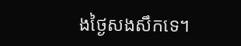ងថ្ងៃសងសឹកទេ។